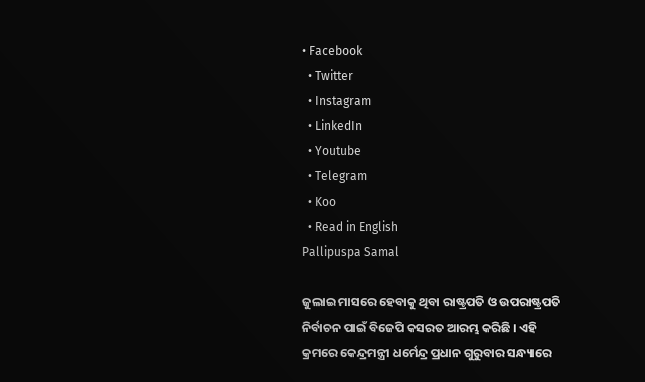• Facebook
  • Twitter
  • Instagram
  • LinkedIn
  • Youtube
  • Telegram
  • Koo
  • Read in English
Pallipuspa Samal

ଜୁଲାଇ ମାସରେ ହେବାକୁ ଥିବା ରାଷ୍ଟ୍ରପତି ଓ ଉପରାଷ୍ଟ୍ରପତି ନିର୍ବାଚନ ପାଇଁ ବିଜେପି କସରତ ଆରମ୍ଭ କରିଛି । ଏହି କ୍ରମରେ କେନ୍ଦ୍ରମନ୍ତ୍ରୀ ଧର୍ମେନ୍ଦ୍ର ପ୍ରଧାନ ଗୁରୁବାର ସନ୍ଧ୍ୟାରେ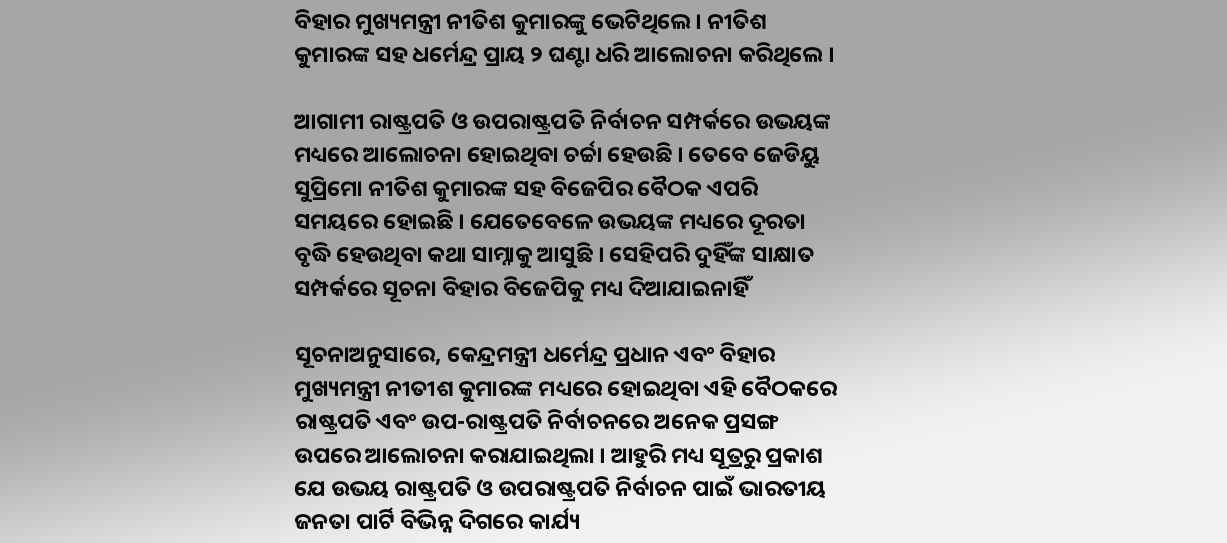ବିହାର ମୁଖ୍ୟମନ୍ତ୍ରୀ ନୀତିଶ କୁମାରଙ୍କୁ ଭେଟିଥିଲେ । ନୀତିଶ କୁମାରଙ୍କ ସହ ଧର୍ମେନ୍ଦ୍ର ପ୍ରାୟ ୨ ଘଣ୍ଟା ଧରି ଆଲୋଚନା କରିଥିଲେ ।

ଆଗାମୀ ରାଷ୍ଟ୍ରପତି ଓ ଉପରାଷ୍ଟ୍ରପତି ନିର୍ବାଚନ ସମ୍ପର୍କରେ ଉଭୟଙ୍କ ମଧ୍ୟରେ ଆଲୋଚନା ହୋଇଥିବା ଚର୍ଚ୍ଚା ହେଉଛି । ତେବେ ଜେଡିୟୁ ସୁପ୍ରିମୋ ନୀତିଶ କୁମାରଙ୍କ ସହ ବିଜେପିର ବୈଠକ ଏପରି ସମୟରେ ହୋଇଛି । ଯେତେବେଳେ ଉଭୟଙ୍କ ମଧ୍ୟରେ ଦୂରତା ବୃଦ୍ଧି ହେଉଥିବା କଥା ସାମ୍ନାକୁ ଆସୁଛି । ସେହିପରି ଦୁହିଁଙ୍କ ସାକ୍ଷାତ ସମ୍ପର୍କରେ ସୂଚନା ବିହାର ବିଜେପିକୁ ମଧ୍ୟ ଦିଆଯାଇନାହିଁ

ସୂଚନାଅନୁସାରେ, କେନ୍ଦ୍ରମନ୍ତ୍ରୀ ଧର୍ମେନ୍ଦ୍ର ପ୍ରଧାନ ଏବଂ ବିହାର ମୁଖ୍ୟମନ୍ତ୍ରୀ ନୀତୀଶ କୁମାରଙ୍କ ମଧ୍ୟରେ ହୋଇଥିବା ଏହି ବୈଠକରେ ରାଷ୍ଟ୍ରପତି ଏବଂ ଉପ-ରାଷ୍ଟ୍ରପତି ନିର୍ବାଚନରେ ଅନେକ ପ୍ରସଙ୍ଗ ଉପରେ ଆଲୋଚନା କରାଯାଇଥିଲା । ଆହୁରି ମଧ୍ୟ ସୂତ୍ରରୁ ପ୍ରକାଶ ଯେ ଉଭୟ ରାଷ୍ଟ୍ରପତି ଓ ଉପରାଷ୍ଟ୍ରପତି ନିର୍ବାଚନ ପାଇଁ ଭାରତୀୟ ଜନତା ପାର୍ଟି ବିଭିନ୍ନ ଦିଗରେ କାର୍ଯ୍ୟ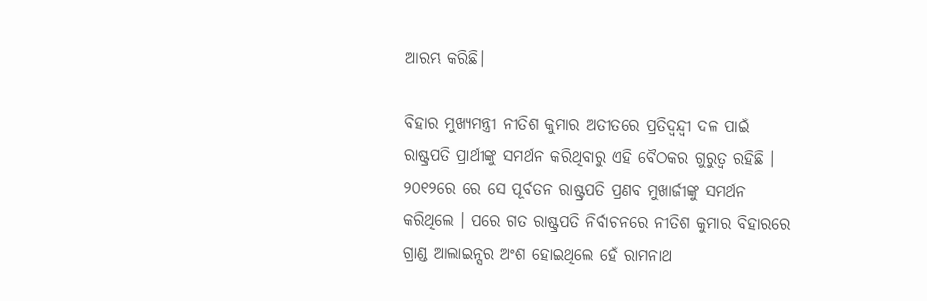ଆରମ୍ଭ କରିଛି।

ବିହାର ମୁଖ୍ୟମନ୍ତ୍ରୀ ନୀତିଶ କୁମାର ଅତୀତରେ ପ୍ରତିଦ୍ୱନ୍ଦ୍ୱୀ ଦଳ ପାଇଁ ରାଷ୍ଟ୍ରପତି ପ୍ରାର୍ଥୀଙ୍କୁ ସମର୍ଥନ କରିଥିବାରୁ ଏହି ବୈଠକର ଗୁରୁତ୍ୱ ରହିଛି । ୨୦୧୨ରେ ରେ ସେ ପୂର୍ବତନ ରାଷ୍ଟ୍ରପତି ପ୍ରଣବ ମୁଖାର୍ଜୀଙ୍କୁ ସମର୍ଥନ କରିଥିଲେ । ପରେ ଗତ ରାଷ୍ଟ୍ରପତି ନିର୍ବାଚନରେ ନୀତିଶ କୁମାର ବିହାରରେ ଗ୍ରାଣ୍ଡ ଆଲାଇନ୍ସର ଅଂଶ ହୋଇଥିଲେ ହେଁ ରାମନାଥ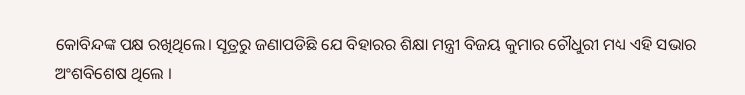କୋବିନ୍ଦଙ୍କ ପକ୍ଷ ରଖିଥିଲେ। ସୂତ୍ରରୁ ଜଣାପଡିଛି ଯେ ବିହାରର ଶିକ୍ଷା ମନ୍ତ୍ରୀ ବିଜୟ କୁମାର ଚୌଧୁରୀ ମଧ୍ୟ ଏହି ସଭାର ଅଂଶବିଶେଷ ଥିଲେ ।